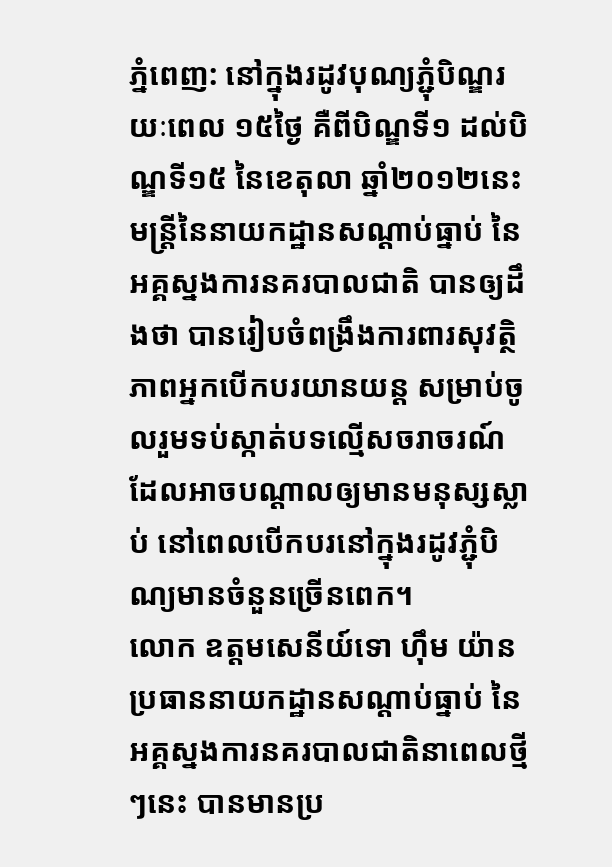ភ្នំពេញ: នៅក្នុងរដូវបុណ្យភ្ជុំបិណ្ឌរយៈពេល ១៥ថ្ងៃ គឺពីបិណ្ឌទី១ ដល់បិណ្ឌទី១៥ នៃខេតុលា ឆ្នាំ២០១២នេះ មន្ត្រីនៃនាយកដ្ឋានសណ្តាប់ធ្នាប់ នៃអគ្គស្នងការនគរបាលជាតិ បានឲ្យដឹងថា បានរៀបចំពង្រឹងការពារសុវត្ថិភាពអ្នកបើកបរយានយន្ត សម្រាប់ចូលរួមទប់ស្កាត់បទល្មើសចរាចរណ៍ ដែលអាចបណ្តាលឲ្យមានមនុស្សស្លាប់ នៅពេលបើកបរនៅក្នុងរដូវភ្ជុំបិណ្យមានចំនួនច្រើនពេក។
លោក ឧត្តមសេនីយ៍ទោ ហ៊ឹម យ៉ាន ប្រធាននាយកដ្ឋានសណ្តាប់ធ្នាប់ នៃអគ្គស្នងការនគរបាលជាតិនាពេលថ្មីៗនេះ បានមានប្រ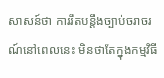សាសន៍ថា ការរឹតបន្តឹងច្បាប់ចរាចរណ៍នៅពេលនេះ មិនថាតែក្នុងកម្មវិធី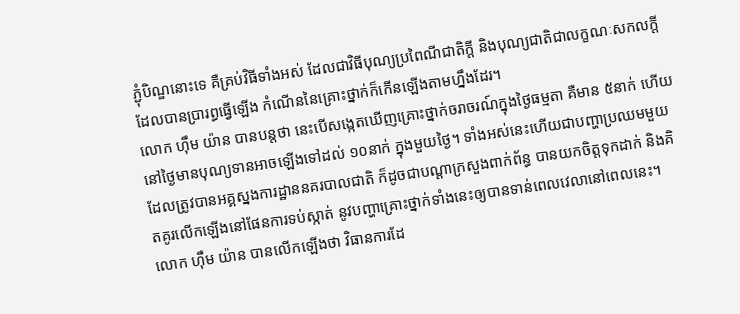ភ្ជុំបិណ្ឌនោះទេ គឺគ្រប់វិធីទាំងអស់ ដែលជាវិធីបុណ្យប្រពៃណីជាតិក្តី និងបុណ្យជាតិជាលក្ខណៈសកលក្តី ដែលបានប្រារព្ធធ្វើឡើង កំណើននៃគ្រោះថ្នាក់ក៏កើនឡើងតាមហ្នឹងដែរ។
លោក ហ៊ឹម យ៉ាន បានបន្តថា នេះបើសង្កេតឃើញគ្រោះថ្នាក់ចរាចរណ៍ក្នុងថ្ងៃធម្មតា គឺមាន ៥នាក់ ហើយនៅថ្ងៃមានបុណ្យទានអាចឡើងទៅដល់ ១០នាក់ ក្នុងមួយថ្ងៃ។ ទាំងអស់នេះហើយជាបញ្ហាប្រឈមមួយ ដែលត្រូវបានអគ្គស្នងការដ្ឋាននគរបាលជាតិ ក៏ដូចជាបណ្តាក្រសួងពាក់ព័ន្ធ បានយកចិត្តទុកដាក់ និងគិតគូរលើកឡើងនៅផែនការទប់ស្កាត់ នូវបញ្ហាគ្រោះថ្នាក់ទាំងនេះឲ្យបានទាន់ពេលវេលានៅពេលនេះ។
លោក ហ៊ឹម យ៉ាន បានលើកឡើងថា វិធានការដែ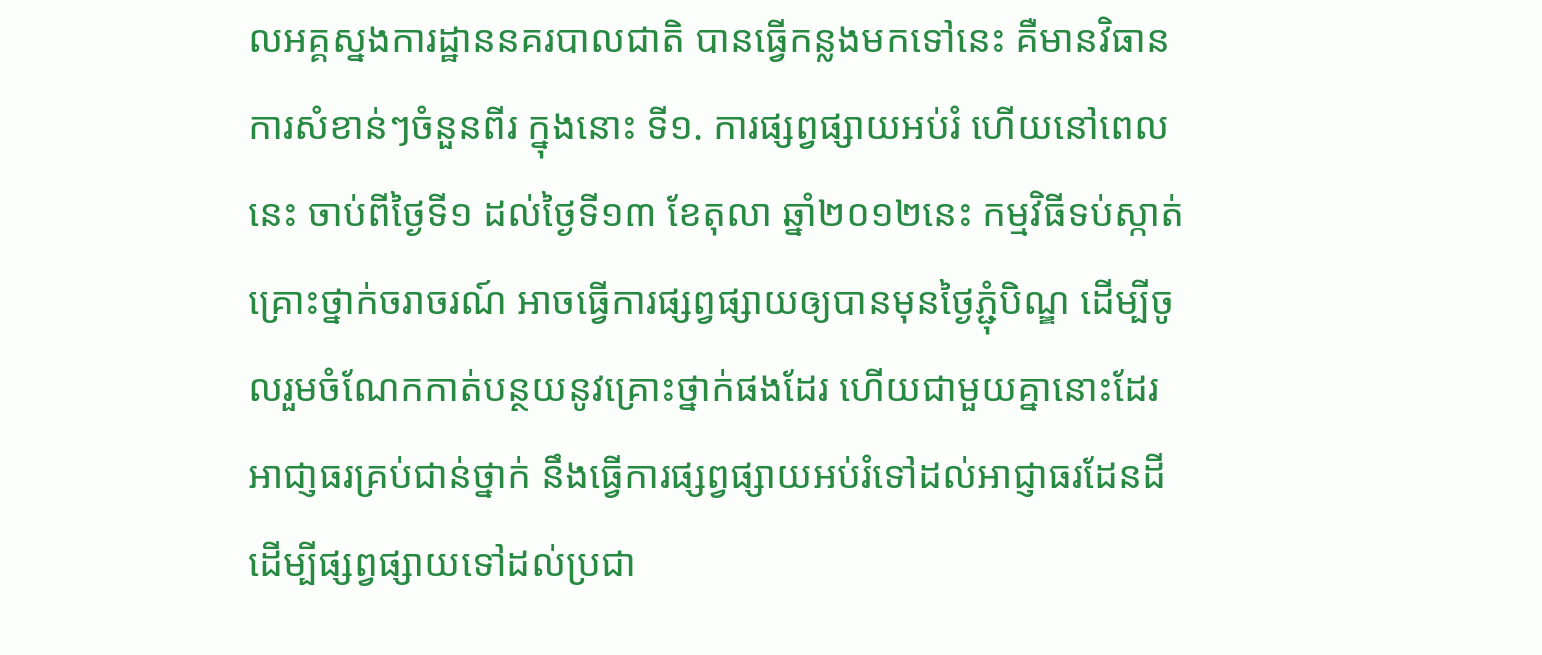លអគ្គស្នងការដ្ឋាននគរបាលជាតិ បានធ្វើកន្លងមកទៅនេះ គឺមានវិធានការសំខាន់ៗចំនួនពីរ ក្នុងនោះ ទី១. ការផ្សព្វផ្សាយអប់រំ ហើយនៅពេលនេះ ចាប់ពីថ្ងៃទី១ ដល់ថ្ងៃទី១៣ ខែតុលា ឆ្នាំ២០១២នេះ កម្មវិធីទប់ស្កាត់គ្រោះថ្នាក់ចរាចរណ៍ អាចធ្វើការផ្សព្វផ្សាយឲ្យបានមុនថ្ងៃភ្ជុំបិណ្ឌ ដើម្បីចូលរួមចំណែកកាត់បន្ថយនូវគ្រោះថ្នាក់ផងដែរ ហើយជាមួយគ្នានោះដែរ អាជា្ញធរគ្រប់ជាន់ថ្នាក់ នឹងធ្វើការផ្សព្វផ្សាយអប់រំទៅដល់អាជ្ញាធរដែនដី ដើម្បីផ្សព្វផ្សាយទៅដល់ប្រជា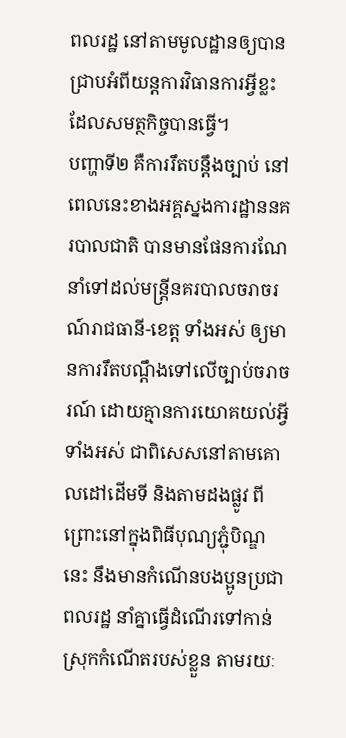ពលរដ្ឋ នៅតាមមូលដ្ឋានឲ្យបានជ្រាបអំពីយន្តការវិធានការអ្វីខ្លះ ដែលសមត្ថកិច្ចបានធ្វើ។
បញ្ហាទី២ គឺការរឹតបន្តឹងច្បាប់ នៅពេលនេះខាងអគ្គស្នងការដ្ឋាននគរបាលជាតិ បានមានផែនការណែនាំទៅដល់មន្ត្រីនគរបាលចរាចរណ៍រាជធានី-ខេត្ត ទាំងអស់ ឲ្យមានការរឹតបណ្តឹងទៅលើច្បាប់ចរាចរណ៍ ដោយគ្មានការយោគយល់អ្វីទាំងអស់ ជាពិសេសនៅតាមគោលដៅដើមទី និងតាមដងផ្លូវ ពីព្រោះនៅក្នុងពិធីបុណ្យភ្ជុំបិណ្ឌនេះ នឹងមានកំណើនបងប្អូនប្រជាពលរដ្ឋ នាំគ្នាធ្វើដំណើរទៅកាន់ស្រុកកំណើតរបស់ខ្លួន តាមរយៈ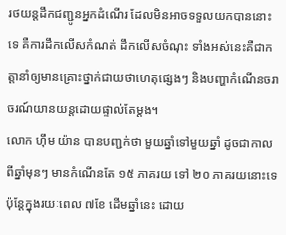រថយន្តដឹកជញ្ជូនអ្នកដំណើរ ដែលមិនអាចទទួលយកបាននោះទេ គឺការដឹកលើសកំណត់ ដឹកលើសចំណុះ ទាំងអស់នេះគឺជាកត្តានាំឲ្យមានគ្រោះថ្នាក់ជាយថាហេតុផ្សេងៗ និងបញ្ហាកំណើនចរាចរណ៍យានយន្តដោយផ្ទាល់តែម្តង។
លោក ហ៊ឹម យ៉ាន បានបញ្ជក់ថា មួយឆ្នាំទៅមួយឆ្នាំ ដូចជាកាលពីឆ្នាំមុនៗ មានកំណើនតែ ១៥ ភាគរយ ទៅ ២០ ភាគរយនោះទេ ប៉ុន្តែក្នុងរយៈពេល ៧ខែ ដើមឆ្នាំនេះ ដោយ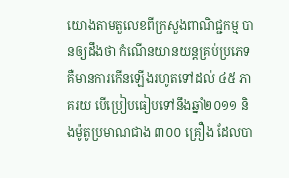យោងតាមតួលេខពីក្រសួងពាណិជ្ជកម្ម បានឲ្យដឹងថា កំណើនយានយន្តគ្រប់ប្រភេទ គឺមានការកើនឡើងរហូតទៅដល់ ៤៥ ភាគរយ បើប្រៀបធៀបទៅនឹងឆ្នាំ២០១១ និងម៉ូតូប្រមាណជាង ៣០០ គ្រឿង ដែលបា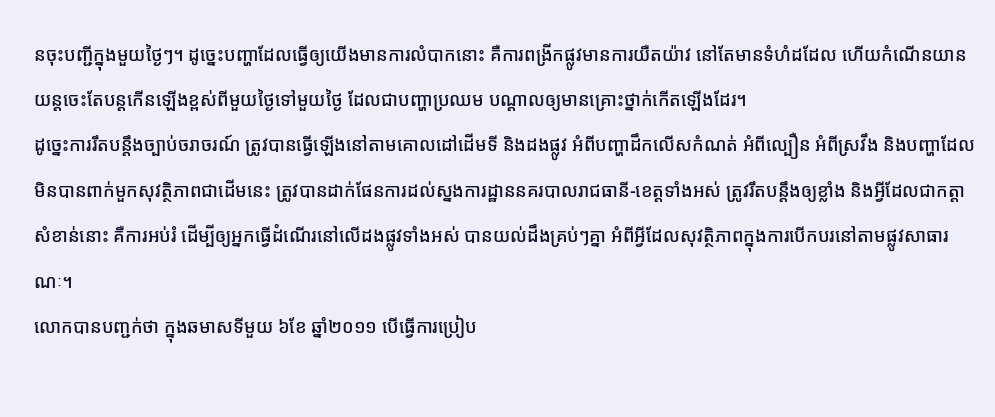នចុះបញ្ជីក្នុងមួយថ្ងៃៗ។ ដូច្នេះបញ្ហាដែលធ្វើឲ្យយើងមានការលំបាកនោះ គឺការពង្រីកផ្លូវមានការយឺតយ៉ាវ នៅតែមានទំហំដដែល ហើយកំណើនយានយន្តចេះតែបន្តកើនឡើងខ្ពស់ពីមួយថ្ងៃទៅមួយថ្ងៃ ដែលជាបញ្ហាប្រឈម បណ្តាលឲ្យមានគ្រោះថ្នាក់កើតឡើងដែរ។
ដូច្នេះការរឹតបន្តឹងច្បាប់ចរាចរណ៍ ត្រូវបានធ្វើឡើងនៅតាមគោលដៅដើមទី និងដងផ្លូវ អំពីបញ្ហាដឹកលើសកំណត់ អំពីល្បឿន អំពីស្រវឹង និងបញ្ហាដែលមិនបានពាក់មួកសុវត្ថិភាពជាដើមនេះ ត្រូវបានដាក់ផែនការដល់ស្នងការដ្ឋាននគរបាលរាជធានី-ខេត្តទាំងអស់ ត្រូវរឹតបន្តឹងឲ្យខ្លាំង និងអ្វីដែលជាកត្តាសំខាន់នោះ គឺការអប់រំ ដើម្បីឲ្យអ្នកធ្វើដំណើរនៅលើដងផ្លូវទាំងអស់ បានយល់ដឹងគ្រប់ៗគ្នា អំពីអ្វីដែលសុវត្ថិភាពក្នុងការបើកបរនៅតាមផ្លូវសាធារណៈ។
លោកបានបញ្ជក់ថា ក្នុងឆមាសទីមួយ ៦ខែ ឆ្នាំ២០១១ បើធ្វើការប្រៀប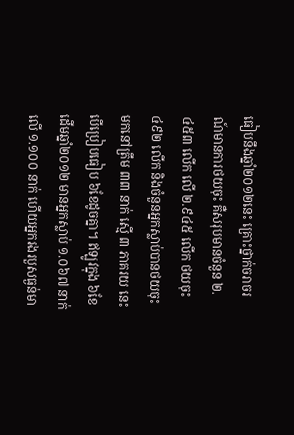ធៀបនឹងឆ្នាំ២០១២នេះ គ្រោះថ្នាក់ចរាចរណ៍មានការថយចុះ គឺសរុបមានចំនួន ២.៤៥៣ លើក លើ ២.៩៤៥ លើក ថយចុះ ៤៩២ លើក និងចំនួនអ្នកស្លាប់បានថយចុះមកនៅត្រឹម ៣៣ នាក់ ស្មើ ៣ ភាគរយ នេះបើប្រៀបធៀប ៦ខែដូចគ្នា។ ឥឡូវក្នុង ៦ខែ ដើមឆ្នាំ២០១២ មានអ្នកស្លាប់ ១.០៦៧ នាក់ លើ ១.១០០ នាក់ ហើយអ្នករងរបួសធ្ងន់មា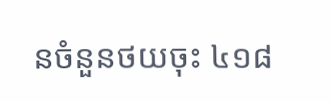នចំនួនថយចុះ ៤១៨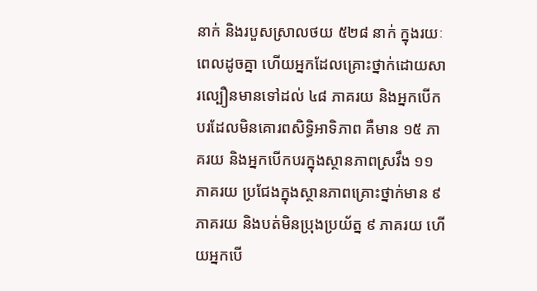នាក់ និងរបួសស្រាលថយ ៥២៨ នាក់ ក្នុងរយៈពេលដូចគ្នា ហើយអ្នកដែលគ្រោះថ្នាក់ដោយសារល្បឿនមានទៅដល់ ៤៨ ភាគរយ និងអ្នកបើកបរដែលមិនគោរពសិទ្ធិអាទិភាព គឺមាន ១៥ ភាគរយ និងអ្នកបើកបរក្នុងស្ថានភាពស្រវឹង ១១ ភាគរយ ប្រជែងក្នុងស្ថានភាពគ្រោះថ្នាក់មាន ៩ ភាគរយ និងបត់មិនប្រុងប្រយ័ត្ន ៩ ភាគរយ ហើយអ្នកបើ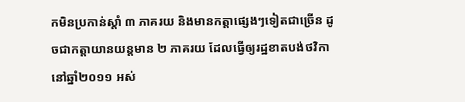កមិនប្រកាន់ស្តាំ ៣ ភាគរយ និងមានកត្តាផ្សេងៗទៀតជាច្រើន ដូចជាកត្តាយានយន្តមាន ២ ភាគរយ ដែលធ្វើឲ្យរដ្ឋខាតបង់ថវិកានៅឆ្នាំ២០១១ អស់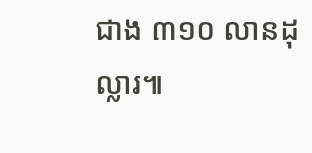ជាង ៣១០ លានដុល្លារ៕